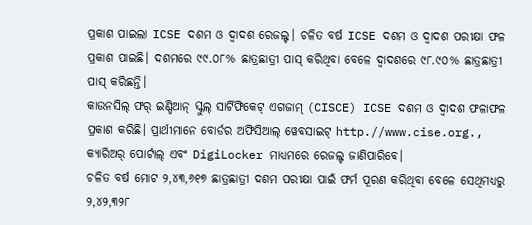ପ୍ରକାଶ ପାଇଲା ICSE ଦଶମ ଓ ଦ୍ୱାଦଶ ରେଜଲ୍ଟ। ଚଳିତ ବର୍ଷ ICSE ଦଶମ ଓ ଦ୍ୱାଦଶ ପରୀକ୍ଷା ଫଳ ପ୍ରକାଶ ପାଇଛି। ଦଶମରେ ୯୯.୦୮% ଛାତ୍ରଛାତ୍ରୀ ପାସ୍ କରିଥିବା ବେଳେ ଦ୍ୱାଦଶରେ ୯୮.୯୦% ଛାତ୍ରଛାତ୍ରୀ ପାସ୍ କରିଛନ୍ତି।
କାଉନସିଲ୍ ଫର୍ ଇଣ୍ଡିଆନ୍ ସ୍କୁଲ୍ ସାର୍ଟିଫିକେଟ୍ ଏଗଜାମ୍ (CISCE) ICSE ଦଶମ ଓ ଦ୍ୱାଦଶ ଫଳାଫଳ ପ୍ରକାଶ କରିଛି। ପ୍ରାର୍ଥୀମାନେ ବୋର୍ଡର ଅଫିସିଆଲ୍ ୱେବସାଇଟ୍ http.//www.cise.org., କ୍ୟାରିଅର୍ ପୋର୍ଟାଲ୍ ଏବଂ DigiLocker ମାଧ୍ୟମରେ ରେଜଲ୍ଟ ଜାଣିପାରିବେ।
ଚଳିତ ବର୍ଷ ମୋଟ ୨,୪୩,୬୧୭ ଛାତ୍ରଛାତ୍ରୀ ଦଶମ ପରୀକ୍ଷା ପାଇଁ ଫର୍ମ ପୂରଣ କରିଥିବା ବେଳେ ସେଥିମଧ୍ୟରୁ ୨,୪୨,୩୨୮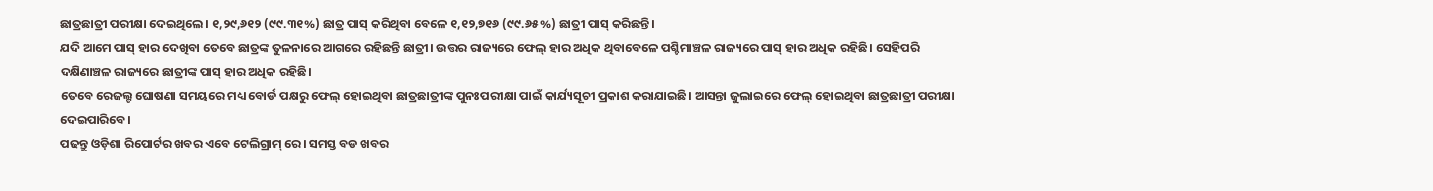ଛାତ୍ରଛାତ୍ରୀ ପରୀକ୍ଷା ଦେଇଥିଲେ। ୧,୨୯,୬୧୨ (୯୯.୩୧%) ଛାତ୍ର ପାସ୍ କରିଥିବା ବେଳେ ୧,୧୨,୭୧୬ (୯୯.୬୫%) ଛାତ୍ରୀ ପାସ୍ କରିଛନ୍ତି।
ଯଦି ଆମେ ପାସ୍ ହାର ଦେଖିବା ତେବେ ଛାତ୍ରଙ୍କ ତୁଳନାରେ ଆଗରେ ରହିଛନ୍ତି ଛାତ୍ରୀ। ଉତ୍ତର ରାଜ୍ୟରେ ଫେଲ୍ ହାର ଅଧିକ ଥିବାବେଳେ ପଶ୍ଚିମାଞ୍ଚଳ ରାଜ୍ୟରେ ପାସ୍ ହାର ଅଧିକ ରହିଛି। ସେହିପରି ଦକ୍ଷିଣାଞ୍ଚଳ ରାଜ୍ୟରେ ଛାତ୍ରୀଙ୍କ ପାସ୍ ହାର ଅଧିକ ରହିଛି।
ତେବେ ରେଜଲ୍ଟ ଘୋଷଣା ସମୟରେ ମଧ୍ୟ ବୋର୍ଡ ପକ୍ଷରୁ ଫେଲ୍ ହୋଇଥିବା ଛାତ୍ରଛାତ୍ରୀଙ୍କ ପୁନଃପରୀକ୍ଷା ପାଇଁ କାର୍ଯ୍ୟସୂଚୀ ପ୍ରକାଶ କରାଯାଇଛି। ଆସନ୍ତା ଜୁଲାଇରେ ଫେଲ୍ ହୋଇଥିବା ଛାତ୍ରଛାତ୍ରୀ ପରୀକ୍ଷା ଦେଇପାରିବେ।
ପଢନ୍ତୁ ଓଡ଼ିଶା ରିପୋର୍ଟର ଖବର ଏବେ ଟେଲିଗ୍ରାମ୍ ରେ। ସମସ୍ତ ବଡ ଖବର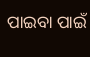ପାଇବା ପାଇଁ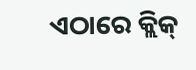ଏଠାରେ କ୍ଲିକ୍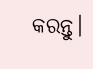କରନ୍ତୁ।